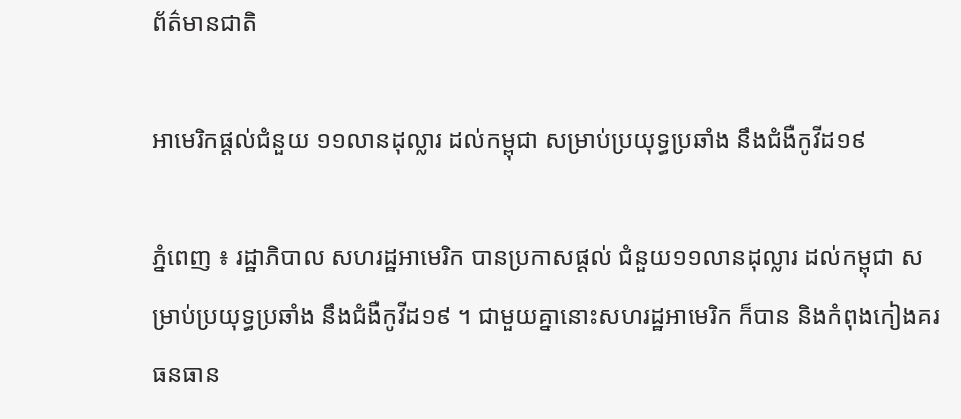ព័ត៌មានជាតិ

អាមេរិកផ្ដល់ជំនួយ ១១លានដុល្លារ ដល់កម្ពុជា សម្រាប់ប្រយុទ្ធប្រឆាំង នឹងជំងឺកូវីដ១៩

ភ្នំពេញ ៖ រដ្ឋាភិបាល សហរដ្ឋអាមេរិក បានប្រកាសផ្ដល់ ជំនួយ១១លានដុល្លារ ដល់កម្ពុជា សម្រាប់ប្រយុទ្ធប្រឆាំង នឹងជំងឺកូវីដ១៩ ។ ជាមួយគ្នានោះសហរដ្ឋអាមេរិក ក៏បាន និងកំពុងកៀងគរ ធនធាន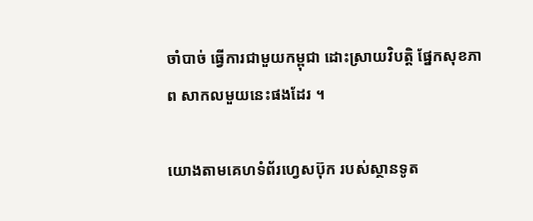ចាំបាច់ ធ្វើការជាមួយកម្ពុជា ដោះស្រាយវិបត្តិ ផ្នែកសុខភាព សាកលមួយនេះផងដែរ ។

យោងតាមគេហទំព័រហ្វេសប៊ុក របស់ស្ថានទូត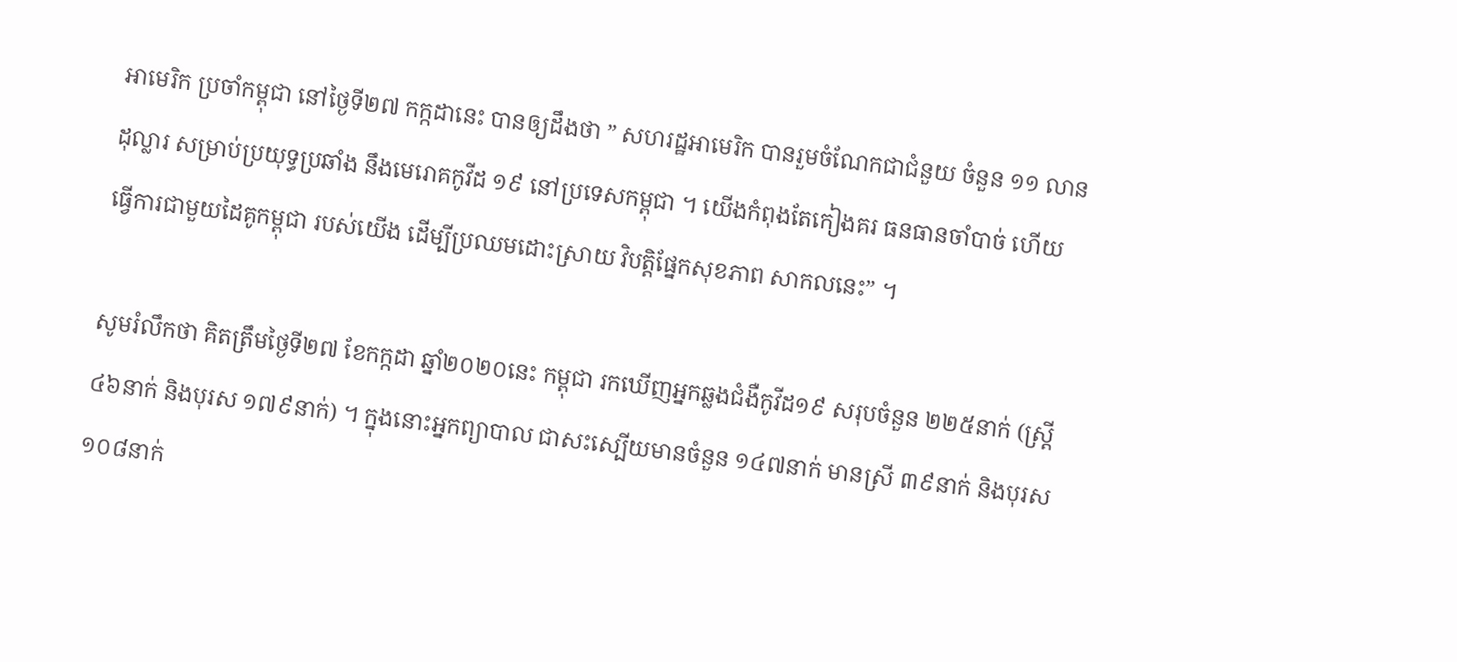អាមេរិក ប្រចាំកម្ពុជា នៅថ្ងៃទី២៧ កក្កដានេះ បានឲ្យដឹងថា ” សហរដ្ឋអាមេរិក បានរួមចំណែកជាជំនួយ ចំនួន ១១ លានដុល្លារ សម្រាប់ប្រយុទ្ធប្រឆាំង នឹងមេរោគកូវីដ ១៩ នៅប្រទេសកម្ពុជា ។ យើងកំពុងតែកៀងគរ ធនធានចាំបាច់ ហើយធ្វើការជាមួយដៃគូកម្ពុជា របស់យើង ដើម្បីប្រឈមដោះស្រាយ វិបត្តិផ្នែកសុខភាព សាកលនេះ” ។

សូមរំលឹកថា គិតត្រឹមថ្ងៃទី២៧ ខែកក្កដា ឆ្នាំ២០២០នេះ កម្ពុជា រកឃើញអ្នកឆ្លងជំងឺកូវីដ១៩ សរុបចំនួន ២២៥នាក់ (ស្ត្រី ៤៦នាក់ និងបុរស ១៧៩នាក់) ។ ក្នុងនោះអ្នកព្យាបាល ជាសះស្បើយមានចំនួន ១៤៧នាក់ មានស្រី ៣៩នាក់ និងបុរស ១០៨នាក់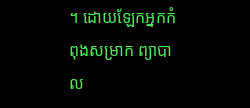។ ដោយឡែកអ្នកកំពុងសម្រាក ព្យាបាល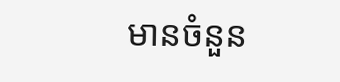មានចំនួន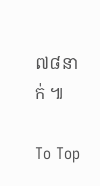៧៨នាក់ ៕

To Top